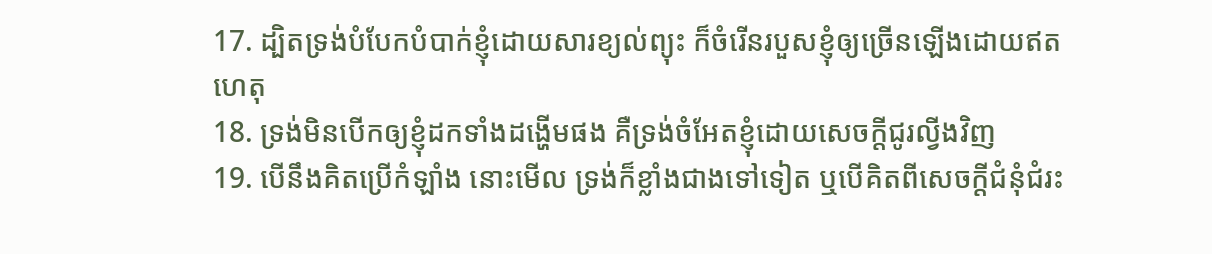17. ដ្បិតទ្រង់បំបែកបំបាក់ខ្ញុំដោយសារខ្យល់ព្យុះ ក៏ចំរើនរបួសខ្ញុំឲ្យច្រើនឡើងដោយឥតហេតុ
18. ទ្រង់មិនបើកឲ្យខ្ញុំដកទាំងដង្ហើមផង គឺទ្រង់ចំអែតខ្ញុំដោយសេចក្តីជូរល្វីងវិញ
19. បើនឹងគិតប្រើកំឡាំង នោះមើល ទ្រង់ក៏ខ្លាំងជាងទៅទៀត ឬបើគិតពីសេចក្តីជំនុំជំរះ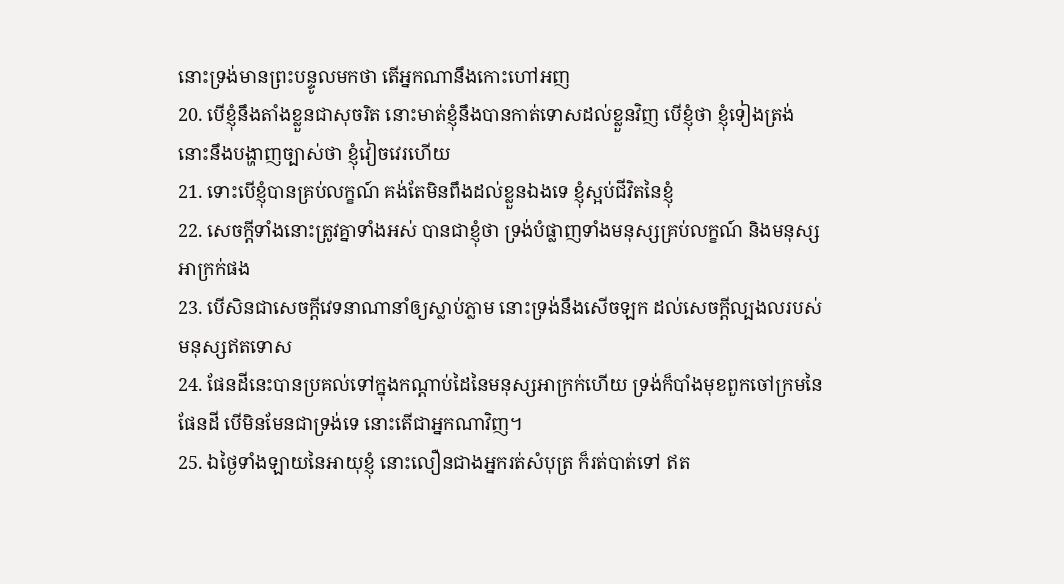នោះទ្រង់មានព្រះបន្ទូលមកថា តើអ្នកណានឹងកោះហៅអញ
20. បើខ្ញុំនឹងតាំងខ្លួនជាសុចរិត នោះមាត់ខ្ញុំនឹងបានកាត់ទោសដល់ខ្លួនវិញ បើខ្ញុំថា ខ្ញុំទៀងត្រង់ នោះនឹងបង្ហាញច្បាស់ថា ខ្ញុំវៀចវេរហើយ
21. ទោះបើខ្ញុំបានគ្រប់លក្ខណ៍ គង់តែមិនពឹងដល់ខ្លួនឯងទេ ខ្ញុំស្អប់ជីវិតនៃខ្ញុំ
22. សេចក្តីទាំងនោះត្រូវគ្នាទាំងអស់ បានជាខ្ញុំថា ទ្រង់បំផ្លាញទាំងមនុស្សគ្រប់លក្ខណ៍ និងមនុស្សអាក្រក់ផង
23. បើសិនជាសេចក្តីវេទនាណានាំឲ្យស្លាប់ភ្លាម នោះទ្រង់នឹងសើចឡក ដល់សេចក្តីល្បងលរបស់មនុស្សឥតទោស
24. ផែនដីនេះបានប្រគល់ទៅក្នុងកណ្តាប់ដៃនៃមនុស្សអាក្រក់ហើយ ទ្រង់ក៏បាំងមុខពួកចៅក្រមនៃផែនដី បើមិនមែនជាទ្រង់ទេ នោះតើជាអ្នកណាវិញ។
25. ឯថ្ងៃទាំងឡាយនៃអាយុខ្ញុំ នោះលឿនជាងអ្នករត់សំបុត្រ ក៏រត់បាត់ទៅ ឥត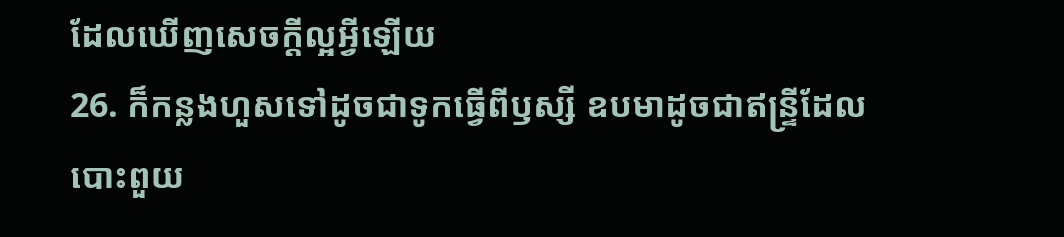ដែលឃើញសេចក្តីល្អអ្វីឡើយ
26. ក៏កន្លងហួសទៅដូចជាទូកធ្វើពីឫស្សី ឧបមាដូចជាឥន្ទ្រីដែលបោះពួយ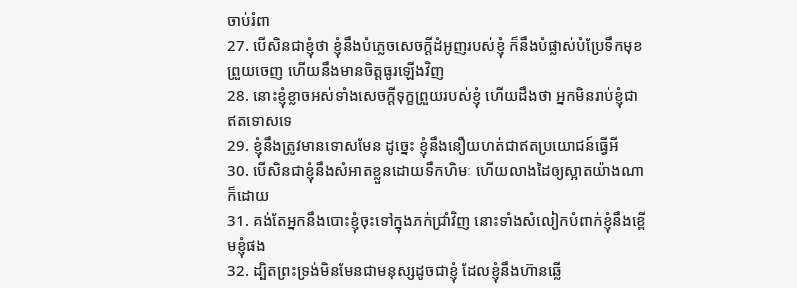ចាប់រំពា
27. បើសិនជាខ្ញុំថា ខ្ញុំនឹងបំភ្លេចសេចក្តីដំអូញរបស់ខ្ញុំ ក៏នឹងបំផ្លាស់បំប្រែទឹកមុខព្រួយចេញ ហើយនឹងមានចិត្តធូរឡើងវិញ
28. នោះខ្ញុំខ្លាចអស់ទាំងសេចក្តីទុក្ខព្រួយរបស់ខ្ញុំ ហើយដឹងថា អ្នកមិនរាប់ខ្ញុំជាឥតទោសទេ
29. ខ្ញុំនឹងត្រូវមានទោសមែន ដូច្នេះ ខ្ញុំនឹងនឿយហត់ជាឥតប្រយោជន៍ធ្វើអី
30. បើសិនជាខ្ញុំនឹងសំអាតខ្លួនដោយទឹកហិមៈ ហើយលាងដៃឲ្យស្អាតយ៉ាងណាក៏ដោយ
31. គង់តែអ្នកនឹងបោះខ្ញុំចុះទៅក្នុងភក់ជ្រាំវិញ នោះទាំងសំលៀកបំពាក់ខ្ញុំនឹងខ្ពើមខ្ញុំផង
32. ដ្បិតព្រះទ្រង់មិនមែនជាមនុស្សដូចជាខ្ញុំ ដែលខ្ញុំនឹងហ៊ានឆ្លើ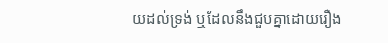យដល់ទ្រង់ ឬដែលនឹងជួបគ្នាដោយរឿង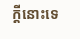ក្តីនោះទេ